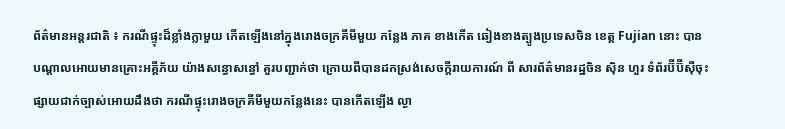ព័ត៌មានអន្តរជាតិ ៖ ករណីផ្ទុះដ៏ខ្លាំងក្លាមួយ កើតឡើងនៅក្នុងរោងចក្រគីមីមួយ កន្លែង ភាគ ខាងកើត ឆៀងខាងត្បូងប្រទេសចិន ខេត្ត Fujian នោះ បានបណ្តាលអោយមានគ្រោះអគ្គីភ័យ យ៉ាងសន្ធោសន្ធៅ គួរបញ្ជាក់ថា ក្រោយពីបានដកស្រង់សេចក្តីរាយការណ៍ ពី សារព័ត៌មានរដ្ឋចិន ស៊ិន ហួរ ទំព័រប៊ីប៊ីស៊ីចុះ ផ្សាយជាក់ច្បាស់អោយដឹងថា ករណីផ្ទុះរោងចក្រគីមីមួយកន្លែងនេះ បានកើតឡើង ល្ងា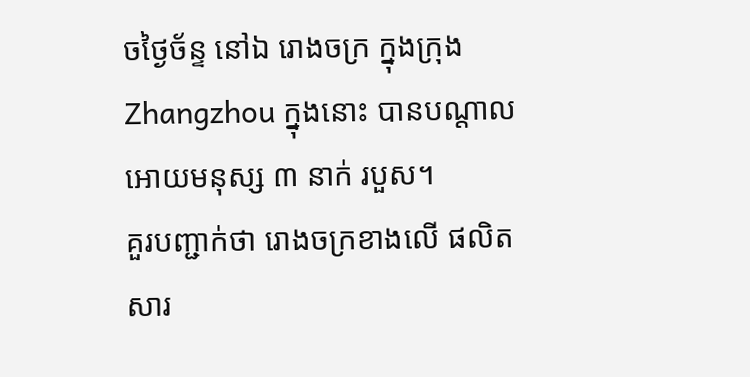ចថ្ងៃច័ន្ទ នៅឯ រោងចក្រ ក្នុងក្រុង Zhangzhou ក្នុងនោះ បានបណ្តាលអោយមនុស្ស ៣ នាក់ របួស។
គួរបញ្ជាក់ថា រោងចក្រខាងលើ ផលិតសារ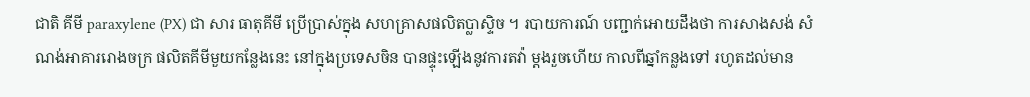ជាតិ គីមី paraxylene (PX) ជា សារ ធាតុគីមី ប្រើប្រាស់ក្នុង សហគ្រាសផលិតប្លាស្ទិច ។ របាយការណ៍ បញ្ជាក់អោយដឹងថា ការសាងសង់ សំណង់អាគាររោងចក្រ ផលិតគីមីមួយកន្លែងនេះ នៅក្នុងប្រទេសចិន បានផ្ទុះឡើងនូវការតវ៉ា ម្តងរួចហើយ កាលពីឆ្នាំកន្លងទៅ រហូតដល់មាន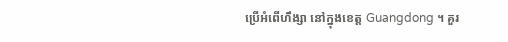ប្រើអំពើហឹង្សា នៅក្នុងខេត្ត Guangdong ។ គួរ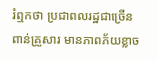រំឮកថា ប្រជាពលរដ្ឋជាច្រើនពាន់គ្រួសារ មានភាពភ័យខ្លាច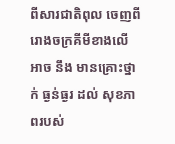ពីសារជាតិពុល ចេញពីរោងចក្រគីមីខាងលើ អាច នឹង មានគ្រោះថ្នាក់ ធ្ងន់ធ្ងរ ដល់ សុខភាពរបស់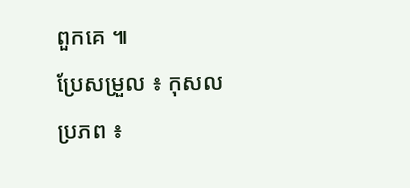ពួកគេ ៕
ប្រែសម្រួល ៖ កុសល
ប្រភព ៖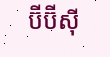ប៊ីប៊ីស៊ី